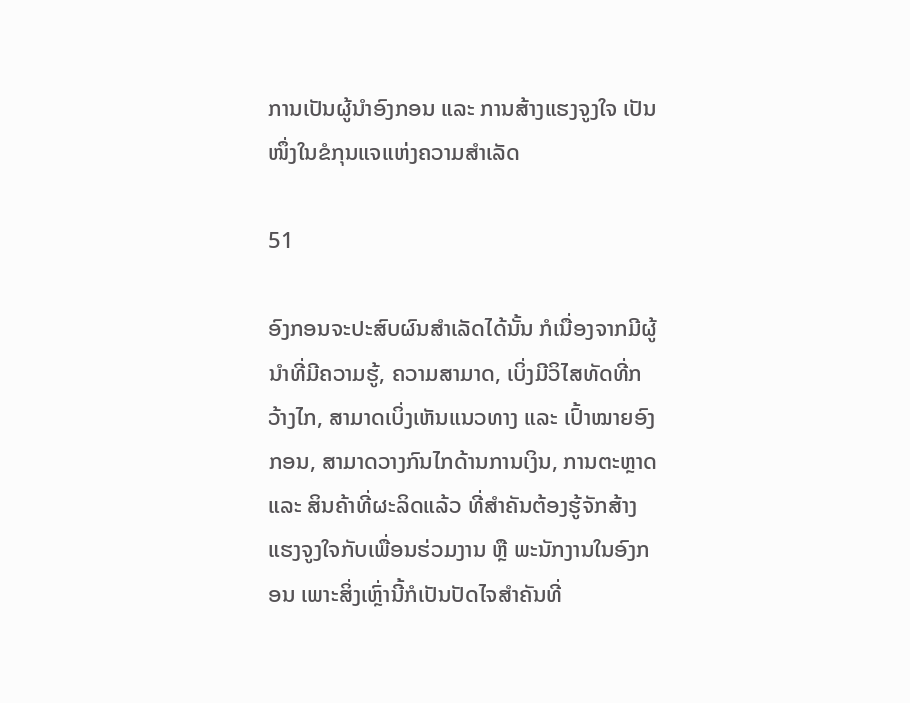ການເປັນຜູ້ນຳອົງກອນ ແລະ ການສ້າງແຮງຈູງໃຈ ເປັນໜຶ່ງໃນຂໍກຸນແຈແຫ່ງຄວາມສຳເລັດ

51

ອົງກອນຈະປະສົບຜົນສຳເລັດໄດ້ນັ້ນ ກໍເນື່ອງຈາກມີຜູ້ນຳທີ່ມີຄວາມຮູ້, ຄວາມສາມາດ, ເບິ່ງມີວິໄສທັດທີ່ກວ້າງໄກ, ສາມາດເບິ່ງເຫັນແນວທາງ ແລະ ເປົ້າໝາຍອົງກອນ, ສາມາດວາງກົນໄກດ້ານການເງິນ, ການຕະຫຼາດ ແລະ ສິນຄ້າທີ່ຜະລິດແລ້ວ ທີ່ສຳຄັນຕ້ອງຮູ້ຈັກສ້າງແຮງຈູງໃຈກັບເພື່ອນຮ່ວມງານ ຫຼື ພະນັກງານໃນອົງກອນ ເພາະສິ່ງເຫຼົ່ານີ້ກໍເປັນປັດໄຈສຳຄັນທີ່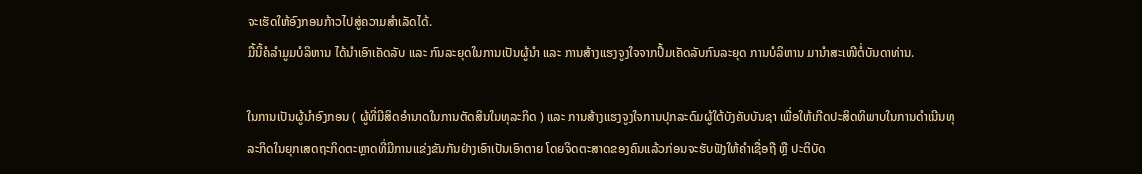ຈະເຮັດໃຫ້ອົງກອນກ້າວໄປສູ່ຄວາມສຳເລັດໄດ້.
ມື້ນີ້ຄໍລຳມູມບໍລິຫານ ໄດ້ນຳເອົາເຄັດລັບ ແລະ ກົນລະຍຸດໃນການເປັນຜູ້ນຳ ແລະ ການສ້າງແຮງຈູງໃຈຈາກປຶ້ມເຄັດລັບກົນລະຍຸດ ການບໍລິຫານ ມານຳສະເໜີຕໍ່ບັນດາທ່ານ.

ໃນການເປັນຜູ້ນຳອົງກອນ ( ຜູ້ທີ່ມີສິດອຳນາດໃນການຕັດສິນໃນທຸລະກິດ ) ແລະ ການສ້າງແຮງຈູງໃຈການປຸກລະດົມຜູ້ໃຕ້ບັງຄັບບັນຊາ ເພື່ອໃຫ້ເກີດປະສິດທິພາບໃນການດຳເນີນທຸລະກິດໃນຍຸກເສດຖະກິດຕະຫຼາດທີ່ມີການແຂ່ງຂັນກັນຢ່າງເອົາເປັນເອົາຕາຍ ໂດຍຈິດຕະສາດຂອງຄົນແລ້ວກ່ອນຈະຮັບຟັງໃຫ້ຄຳເຊື່ອຖື ຫຼື ປະຕິບັດ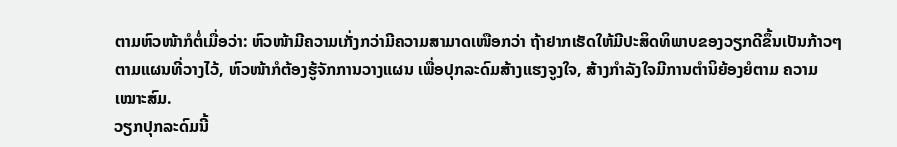ຕາມຫົວໜ້າກໍຕໍ່ເມື່ອວ່າ: ຫົວໜ້າມີຄວາມເກັ່ງກວ່າມີຄວາມສາມາດເໜືອກວ່າ ຖ້າຢາກເຮັດໃຫ້ມີປະສິດທິພາບຂອງວຽກດີຂຶ້ນເປັນກ້າວໆຕາມແຜນທີ່ວາງໄວ້, ຫົວໜ້າກໍຕ້ອງຮູ້ຈັກການວາງແຜນ ເພື່ອປຸກລະດົມສ້າງແຮງຈູງໃຈ, ສ້າງກຳລັງໃຈມີການຕຳນິຍ້ອງຍໍຕາມ ຄວາມເໝາະສົມ.
ວຽກປຸກລະດົມນີ້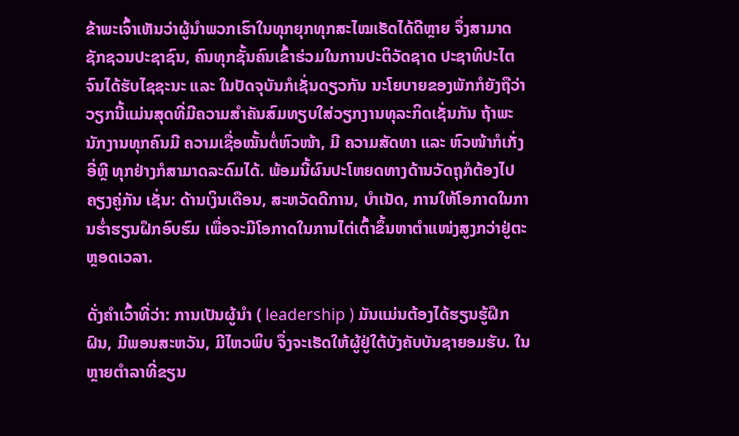ຂ້າພະເຈົ້າເຫັນວ່າຜູ້ນຳພວກເຮົາໃນທຸກຍຸກທຸກສະໄໝເຮັດໄດ້ດີຫຼາຍ ຈຶ່ງສາມາດຊັກຊວນປະຊາຊົນ, ຄົນທຸກຊັ້ນຄົນເຂົ້າຮ່ວມໃນການປະຕິວັດຊາດ ປະຊາທິປະໄຕ ຈົນໄດ້ຮັບໄຊຊະນະ ແລະ ໃນປັດຈຸບັນກໍເຊັ່ນດຽວກັນ ນະໂຍບາຍຂອງພັກກໍຍັງຖືວ່າວຽກນີ້ແມ່ນສຸດທີ່ມີຄວາມສຳຄັນສົມທຽບໃສ່ວຽກງານທຸລະກິດເຊັ່ນກັນ ຖ້າພະນັກງານທຸກຄົນມີ ຄວາມເຊື່ອໝັ້ນຕໍ່ຫົວໜ້າ, ມີ ຄວາມສັດທາ ແລະ ຫົວໜ້າກໍເກັ່ງອີ່ຫຼີ ທຸກຢ່າງກໍສາມາດລະດົມໄດ້. ພ້ອມນີ້ຜົນປະໂຫຍດທາງດ້ານວັດຖຸກໍຕ້ອງໄປຄຽງຄູ່ກັນ ເຊັ່ນ: ດ້ານເງິນເດືອນ, ສະຫວັດດີການ, ບຳເນັດ, ການໃຫ້ໂອກາດໃນການຮໍ່າຮຽນຝຶກອົບຮົມ ເພື່ອຈະມີໂອກາດໃນການໄຕ່ເຕົ້າຂຶ້ນຫາຕໍາແໜ່ງສູງກວ່າຢູ່ຕະຫຼອດເວລາ.

ດັ່ງຄຳເວົ້າທີ່ວ່າ: ການເປັນຜູ້ນຳ ( leadership ) ມັນແມ່ນຕ້ອງໄດ້ຮຽນຮູ້ຝຶກຝົນ, ມີພອນສະຫວັນ, ມີໄຫວພິບ ຈຶ່ງຈະເຮັດໃຫ້ຜູ້ຢູ່ໃຕ້ບັງຄັບບັນຊາຍອມຮັບ. ໃນຫຼາຍຕໍາລາທີ່ຂຽນ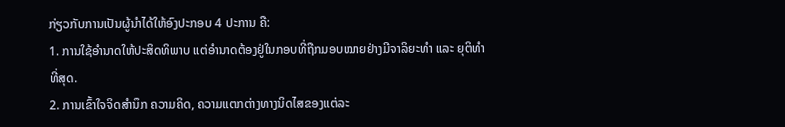ກ່ຽວກັບການເປັນຜູ້ນຳໄດ້ໃຫ້ອົງປະກອບ 4 ປະການ ຄື:
1. ການໃຊ້ອຳນາດໃຫ້ປະສິດທິພາບ ແຕ່ອຳນາດຕ້ອງຢູ່ໃນກອບທີ່ຖືກມອບໝາຍຢ່າງມີຈາລິຍະທຳ ແລະ ຍຸຕິທຳທີ່ສຸດ.
2. ການເຂົ້າໃຈຈິດສຳນຶກ ຄວາມຄິດ, ຄວາມແຕກຕ່າງທາງນິດໄສຂອງແຕ່ລະ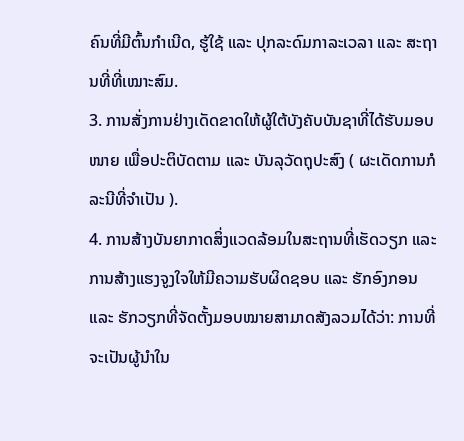ຄົນທີ່ມີຕົ້ນກຳເນີດ, ຮູ້ໃຊ້ ແລະ ປຸກລະດົມກາລະເວລາ ແລະ ສະຖານທີ່ທີ່ເໝາະສົມ.
3. ການສັ່ງການຢ່າງເດັດຂາດໃຫ້ຜູ້ໃຕ້ບັງຄັບບັນຊາທີ່ໄດ້ຮັບມອບໜາຍ ເພື່ອປະຕິບັດຕາມ ແລະ ບັນລຸວັດຖຸປະສົງ ( ຜະເດັດການກໍລະນີທີ່ຈຳເປັນ ).
4. ການສ້າງບັນຍາກາດສິ່ງແວດລ້ອມໃນສະຖານທີ່ເຮັດວຽກ ແລະ ການສ້າງແຮງຈູງໃຈໃຫ້ມີຄວາມຮັບຜິດຊອບ ແລະ ຮັກອົງກອນ ແລະ ຮັກວຽກທີ່ຈັດຕັ້ງມອບໝາຍສາມາດສັງລວມໄດ້ວ່າ: ການທີ່ຈະເປັນຜູ້ນຳໃນ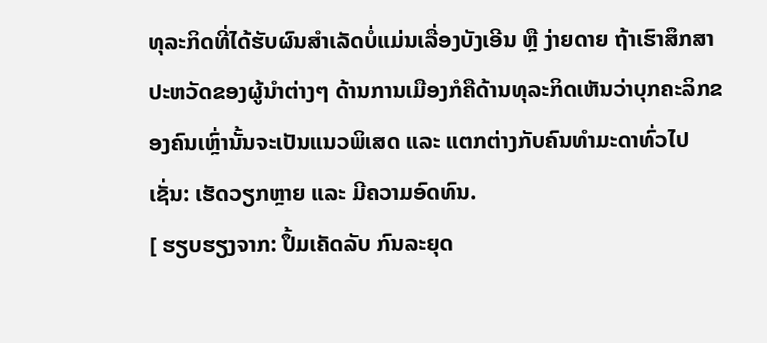ທຸລະກິດທີ່ໄດ້ຮັບຜົນສຳເລັດບໍ່ແມ່ນເລື່ອງບັງເອີນ ຫຼື ງ່າຍດາຍ ຖ້າເຮົາສຶກສາປະຫວັດຂອງຜູ້ນຳຕ່າງໆ ດ້ານການເມືອງກໍຄືດ້ານທຸລະກິດເຫັນວ່າບຸກຄະລິກຂອງຄົນເຫຼົ່ານັ້ນຈະເປັນແນວພິເສດ ແລະ ແຕກຕ່າງກັບຄົນທຳມະດາທົ່ວໄປ ເຊັ່ນ: ເຮັດວຽກຫຼາຍ ແລະ ມີຄວາມອົດທົນ.
[ ຮຽບຮຽງຈາກ: ປຶ້ມເຄັດລັບ ກົນລະຍຸດ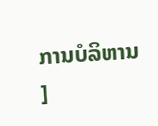ການບໍລິຫານ ]